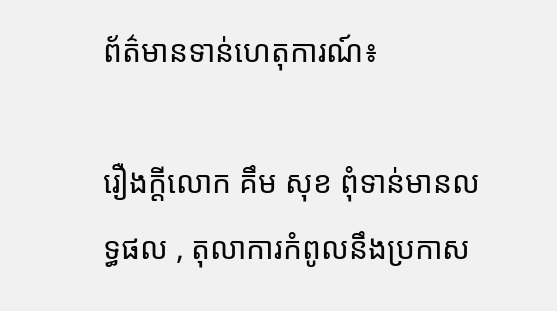ព័ត៌មានទាន់ហេតុការណ៍៖

រឿងក្តីលោក គឹម សុខ ពុំទាន់មានលទ្ធផល , តុលាការកំពូលនឹងប្រកាស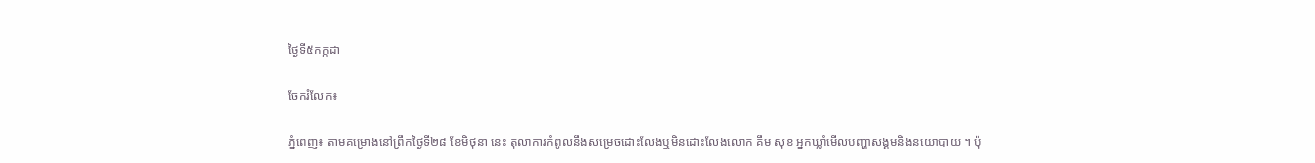ថ្ងៃទី៥កក្កដា

ចែករំលែក៖

ភ្នំពេញ៖ តាមគម្រោងនៅព្រឹកថ្ងៃទី២៨ ខែមិថុនា នេះ តុលាការកំពូលនឹងសម្រេចដោះលែងឬមិនដោះលែងលោក គឹម សុខ អ្នកឃ្លាំមើលបញ្ហាសង្គមនិងនយោបាយ ។ ប៉ុ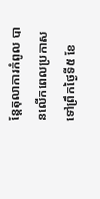ន្តែតុលាការកំពូល បានលើកពេលប្រកាសទៅព្រឹកថ្ងៃទី៥ ខែ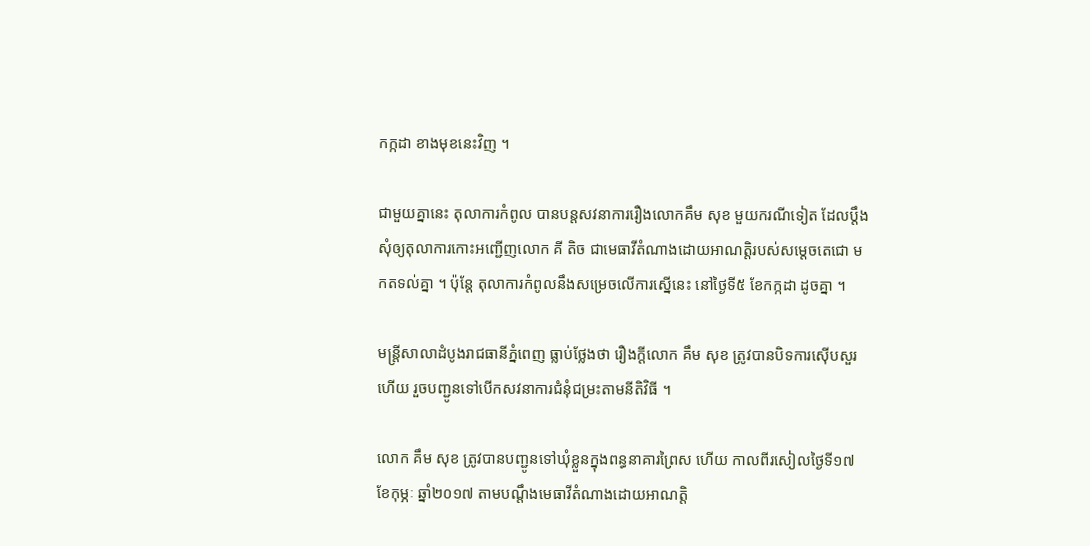កក្កដា ខាងមុខនេះវិញ ។

ជាមួយគ្នានេះ តុលាការកំពូល បានបន្តសវនាការរឿងលោកគឹម សុខ មួយករណីទៀត ដែលប្តឹងសុំឲ្យតុលាការកោះអញ្ជើញលោក គី តិច ជាមេធាវីតំណាងដោយអាណត្តិរបស់សម្តេចតេជោ មកតទល់គ្នា ។ ប៉ុន្តែ តុលាការកំពូលនឹងសម្រេចលើការស្នើនេះ នៅថ្ងៃទី៥ ខែកក្កដា ដូចគ្នា ។

មន្ត្រីសាលាដំបូងរាជធានីភ្នំពេញ ធ្លាប់ថ្លែងថា រឿងក្ដីលោក គឹម សុខ ត្រូវបានបិទការស៊ើបសួរហើយ រួចបញ្ជូនទៅបើកសវនាការជំនុំជម្រះតាមនីតិវិធី ។

លោក គឹម សុខ ត្រូវបានបញ្ជូនទៅឃុំខ្លួនក្នុងពន្ធនាគារព្រៃស ហើយ កាលពីរសៀលថ្ងៃទី១៧ ខែកុម្ភៈ ឆ្នាំ២០១៧ តាមបណ្តឹងមេធាវីតំណាងដោយអាណត្តិ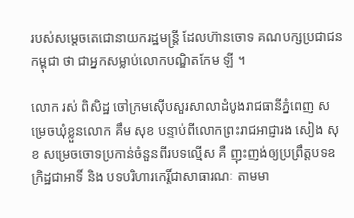របស់សម្តេចតេជោនាយករដ្ឋមន្ត្រី ដែលហ៊ានចោទ គណបក្សប្រជាជនកម្ពុជា ថា ជាអ្នកសម្លាប់លោកបណ្ឌិតកែម ឡី ។

លោក រស់ ពិសិដ្ឋ ចៅក្រមស៊ើបសួរសាលាដំបូងរាជធានីភ្នំពេញ សម្រេចឃុំខ្លួនលោក គឹម សុខ បន្ទាប់ពីលោកព្រះរាជអាជ្ញារង សៀង សុខ សម្រេចចោទប្រកាន់ចំនួនពីរបទល្មើស គឺ ញុះញង់ឲ្យប្រព្រឹត្តបទឧក្រិដ្ឋជាអាទិ៍ និង បទបរិហារកេរ្តិ៍ជាសាធារណៈ តាមមា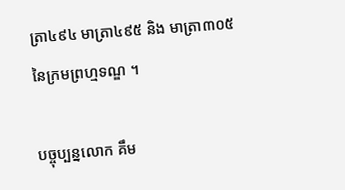ត្រា៤៩៤ មាត្រា៤៩៥ និង មាត្រា៣០៥ នៃក្រមព្រហ្មទណ្ឌ ។

បច្ចុប្បន្នលោក គឹម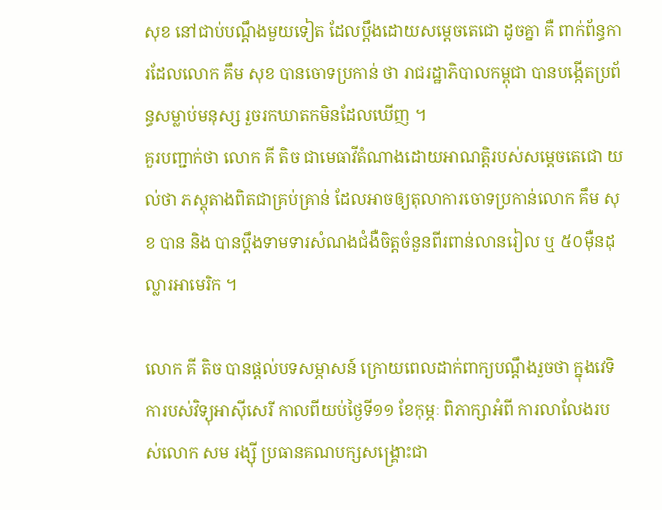សុខ នៅជាប់បណ្តឹងមួយទៀត ដែលប្តឹងដោយសម្តេចតេជោ ដូចគ្នា គឺ ពាក់ព័ន្ធការដែលលោក គឹម សុខ បានចោទប្រកាន់ ថា រាជរដ្ឋាភិបាលកម្ពុជា បានបង្កើតប្រព័ន្ធសម្លាប់មនុស្ស រួចរកឃាតកមិនដែលឃើញ ។
គួរបញ្ជាក់ថា លោក គី តិច ជាមេធាវីតំណាងដោយអាណត្តិរបស់សម្តេចតេជោ យល់ថា ភស្តុតាងពិតជាគ្រប់គ្រាន់ ដែលអាចឲ្យតុលាការចោទប្រកាន់លោក គឹម សុខ បាន និង បានប្តឹងទាមទារសំណងជំងឺចិត្តចំនួនពីរពាន់លានរៀល ឬ ៥០ម៉ឺនដុល្លារអាមេរិក ។

លោក គី តិច បានផ្តល់បទសម្ភាសន៍ ក្រោយពេលដាក់ពាក្យបណ្ដឹងរួចថា ក្នុងវេទិការបស់វិទ្យុអាស៊ីសេរី កាលពីយប់ថ្ងៃទី១១ ខែកុម្ភៈ ពិភាក្សាអំពី ការលាលែងរបស់លោក សម រង្ស៊ី ប្រធានគណបក្សសង្គ្រោះជា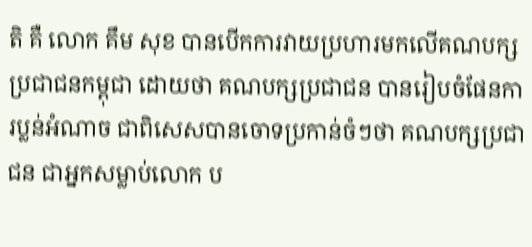តិ គឺ លោក គឹម សុខ បានបើកការវាយប្រហារមកលើគណបក្សប្រជាជនកម្ពុជា ដោយថា គណបក្សប្រជាជន បានរៀបចំផែនការប្លន់អំណាច ជាពិសេសបានចោទប្រកាន់ចំៗថា គណបក្សប្រជាជន ជាអ្នកសម្លាប់លោក ប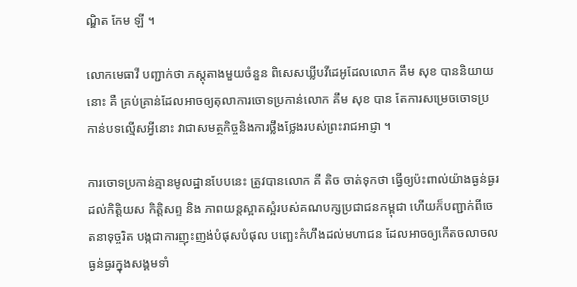ណ្ឌិត កែម ឡី ។

លោកមេធាវី បញ្ជាក់ថា ភស្តុតាងមួយចំនួន ពិសេសឃ្លីបវីដេអូដែលលោក គឹម សុខ បាននិយាយ នោះ គឺ គ្រប់គ្រាន់ដែលអាចឲ្យតុលាការចោទប្រកាន់លោក គឹម សុខ បាន តែការសម្រេចចោទប្រកាន់បទល្មើសអ្វីនោះ វាជាសមត្ថកិច្ចនិងការថ្លឹងថ្លែងរបស់ព្រះរាជអាជ្ញា ។

ការចោទប្រកាន់គ្មានមូលដ្ឋានបែបនេះ ត្រូវបានលោក គី តិច ចាត់ទុកថា ធ្វើឲ្យប៉ះពាល់យ៉ាងធ្ងន់ធ្ងរដល់កិត្តិយស កិត្តិសព្ទ និង ភាពយន្តស្អាតស្អំរបស់គណបក្សប្រជាជនកម្ពុជា ហើយក៏បញ្ជាក់ពីចេតនាទុច្ចរិត បង្កជាការញុះញង់បំផុសបំផុល បញ្ឆេះកំហឹងដល់មហាជន ដែលអាចឲ្យកើតចលាចល ធ្ងន់ធ្ងរក្នុងសង្គមទាំ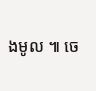ងមូល ៕ ចេ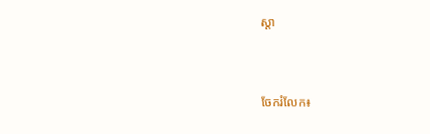ស្តា


ចែករំលែក៖